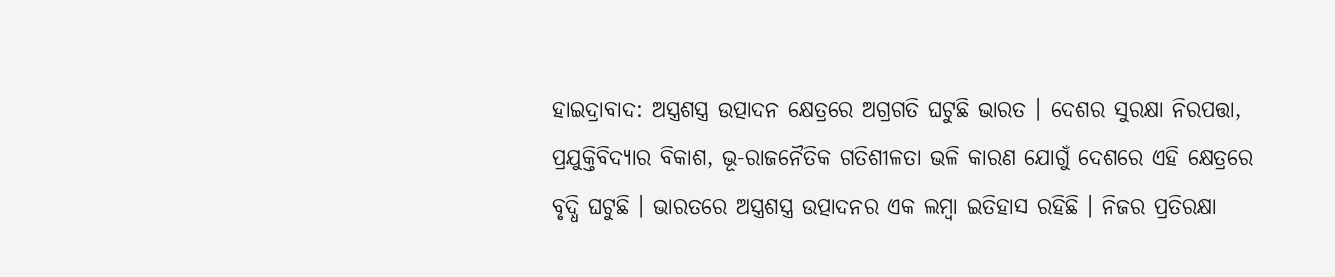ହାଇଦ୍ରାବାଦ: ଅସ୍ତ୍ରଶସ୍ତ୍ର ଉତ୍ପାଦନ କ୍ଷେତ୍ରରେ ଅଗ୍ରଗତି ଘଟୁଛି ଭାରତ । ଦେଶର ସୁରକ୍ଷା ନିରପତ୍ତା, ପ୍ରଯୁକ୍ତିବିଦ୍ୟାର ବିକାଶ, ଭୂ-ରାଜନୈତିକ ଗତିଶୀଳତା ଭଳି କାରଣ ଯୋଗୁଁ ଦେଶରେ ଏହି କ୍ଷେତ୍ରରେ ବୃଦ୍ଧି ଘଟୁଛି । ଭାରତରେ ଅସ୍ତ୍ରଶସ୍ତ୍ର ଉତ୍ପାଦନର ଏକ ଲମ୍ବା ଇତିହାସ ରହିଛି । ନିଜର ପ୍ରତିରକ୍ଷା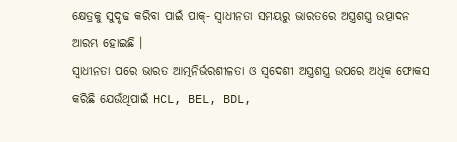କ୍ଷେତ୍ରକୁ ସୁଦୃଢ କରିବା ପାଇଁ ପାକ୍- ସ୍ବାଧୀନତା ସମୟରୁ ଭାରତରେ ଅସ୍ତ୍ରଶସ୍ତ୍ର ଉତ୍ପାଦନ ଆରମ୍ଭ ହୋଇଛି ।
ସ୍ବାଧୀନତା ପରେ ଭାରତ ଆତ୍ମନିର୍ଭରଶୀଳତା ଓ ସ୍ୱଦେଶୀ ଅସ୍ତ୍ରଶସ୍ତ୍ର ଉପରେ ଅଧିକ ଫୋକସ କରିଛି ଯେଉଁଥିପାଇଁ HCL, BEL, BDL,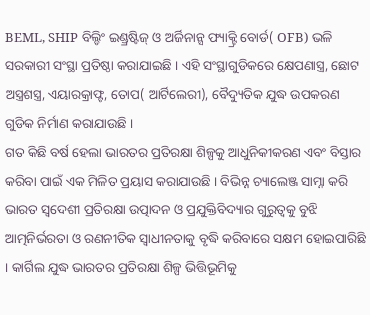BEML, SHIP ବିଲ୍ଡିଂ ଇଣ୍ଡ୍ରଷ୍ଟିଜ୍ ଓ ଅର୍ଜିନାନ୍ସ ଫ୍ୟାକ୍ଟ୍ରି ବୋର୍ଡ( OFB) ଭଳି ସରକାରୀ ସଂସ୍ଥା ପ୍ରତିଷ୍ଠା କରାଯାଇଛି । ଏହି ସଂସ୍ଥାଗୁଡିକରେ କ୍ଷେପଣାସ୍ତ୍ର, ଛୋଟ ଅସ୍ତ୍ରଶସ୍ତ୍ର, ଏୟାରକ୍ରାଫ୍ଟ, ତୋପ( ଆର୍ଟିଲେରୀ), ବୈଦ୍ୟୁତିକ ଯୁଦ୍ଧ ଉପକରଣ ଗୁଡିକ ନିର୍ମାଣ କରାଯାଉଛି ।
ଗତ କିଛି ବର୍ଷ ହେଲା ଭାରତର ପ୍ରତିରକ୍ଷା ଶିଳ୍ପକୁ ଆଧୁନିକୀକରଣ ଏବଂ ବିସ୍ତାର କରିବା ପାଇଁ ଏକ ମିଳିତ ପ୍ରୟାସ କରାଯାଉଛି । ବିଭିନ୍ନ ଚ୍ୟାଲେଞ୍ଜ ସାମ୍ନା କରି ଭାରତ ସ୍ୱଦେଶୀ ପ୍ରତିରକ୍ଷା ଉତ୍ପାଦନ ଓ ପ୍ରଯୁକ୍ତିବିଦ୍ୟାର ଗୁରୁତ୍ୱକୁ ବୁଝି ଆତ୍ମନିର୍ଭରତା ଓ ରଣନୀତିକ ସ୍ୱାଧୀନତାକୁ ବୃଦ୍ଧି କରିବାରେ ସକ୍ଷମ ହୋଇପାରିଛି । କାର୍ଗିଲ ଯୁଦ୍ଧ ଭାରତର ପ୍ରତିରକ୍ଷା ଶିଳ୍ପ ଭିତ୍ତିଭୂମିକୁ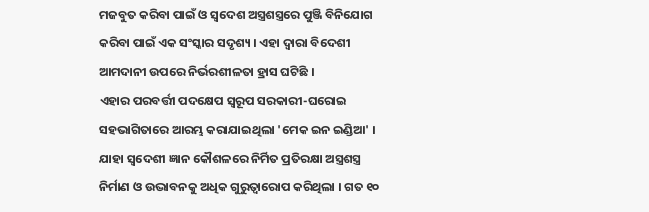ମଜବୁତ କରିବା ପାଇଁ ଓ ସ୍ୱଦେଶ ଅସ୍ତ୍ରଶସ୍ତ୍ରରେ ପୁଞ୍ଜି ବିନିଯୋଗ କରିବା ପାଇଁ ଏକ ସଂସ୍କାର ସଦୃଶ୍ୟ । ଏହା ଦ୍ୱାରା ବିଦେଶୀ ଆମଦାନୀ ଉପରେ ନିର୍ଭରଶୀଳତା ହ୍ରାସ ଘଟିଛି ।
ଏହାର ପରବର୍ତ୍ତୀ ପଦକ୍ଷେପ ସ୍ବରୂପ ସରକାରୀ-ଘରୋଇ ସହଭାଗିତାରେ ଆରମ୍ଭ କରାଯାଇଥିଲା 'ମେକ ଇନ ଇଣ୍ଡିଆ' । ଯାହା ସ୍ୱଦେଶୀ ଜ୍ଞାନ କୌଶଳରେ ନିର୍ମିତ ପ୍ରତିରକ୍ଷା ଅସ୍ତ୍ରଶସ୍ତ୍ର ନିର୍ମାଣ ଓ ଉଦ୍ଭାବନକୁ ଅଧିକ ଗୁରୁତ୍ୱାରୋପ କରିଥିଲା । ଗତ ୧୦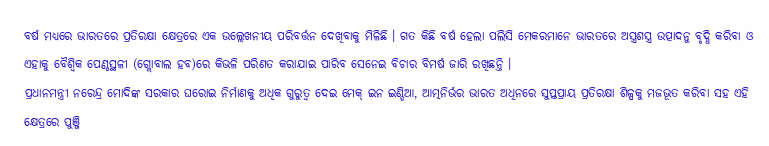ବର୍ଷ ମଧ୍ୟରେ ଭାରତରେ ପ୍ରତିରକ୍ଷା କ୍ଷେତ୍ରରେ ଏକ ଉଲ୍ଲେଖନୀୟ ପରିବର୍ତ୍ତନ ଦେଖିବାକୁ ମିଳିଛି । ଗତ କିଛି ବର୍ଷ ହେଲା ପଲିସି ମେକରମାନେ ଭାରତରେ ଅସ୍ତ୍ରଶସ୍ତ୍ର ଉତ୍ପାଦନୁ ବୃଦ୍ଧି କରିବା ଓ ଏହାକୁ ବୈଶ୍ୱିକ ପେଣ୍ଠସ୍ଥଳୀ (ଗ୍ଲୋବାଲ ହବ)ରେ କିଭଳି ପରିଣତ କରାଯାଇ ପାରିବ ସେନେଇ ବିଚାର ବିମର୍ଷ ଜାରି ରଖିଛନ୍ତି ।
ପ୍ରଧାନମନ୍ତ୍ରୀ ନରେନ୍ଦ୍ର ମୋଦିଙ୍କ ସରକାର ଘରୋଇ ନିର୍ମାଣକୁ ଅଧିକ ଗୁରୁତ୍ୱ ଦେଇ ମେକ୍ ଇନ ଇଣ୍ଡିଆ, ଆତ୍ମନିର୍ଭର ଭାରତ ଅଧିନରେ ସୁପ୍ତପ୍ରାୟ ପ୍ରତିରକ୍ଷା ଶିଳ୍ପକୁ ମଜଭୂତ କରିବା ସହ ଏହି କ୍ଷେତ୍ରରେ ପୁଞ୍ଜି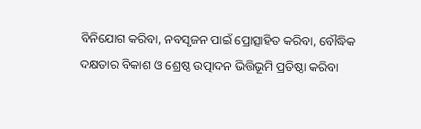ବିନିଯୋଗ କରିବା, ନବସୃଜନ ପାଇଁ ପ୍ରୋତ୍ସାହିତ କରିବା, ବୌଦ୍ଧିକ ଦକ୍ଷତାର ବିକାଶ ଓ ଶ୍ରେଷ୍ଠ ଉତ୍ପାଦନ ଭିତ୍ତିଭୂମି ପ୍ରତିଷ୍ଠା କରିବା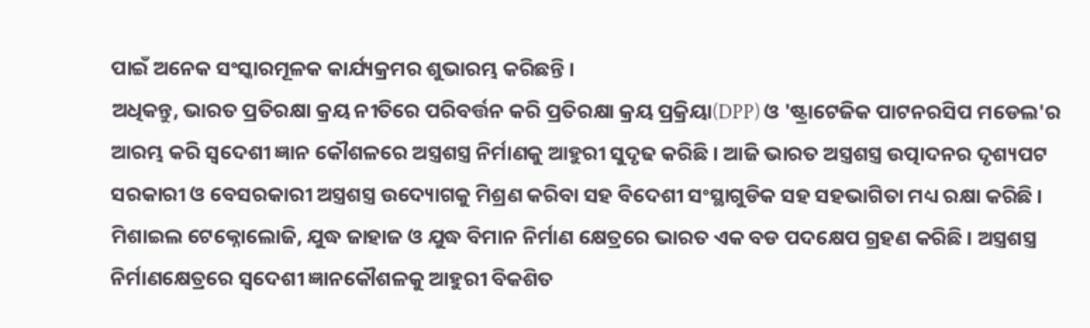ପାଇଁ ଅନେକ ସଂସ୍କାରମୂଳକ କାର୍ଯ୍ୟକ୍ରମର ଶୁଭାରମ୍ଭ କରିଛନ୍ତି ।
ଅଧିକନ୍ତୁ, ଭାରତ ପ୍ରତିରକ୍ଷା କ୍ରୟ ନୀତିରେ ପରିବର୍ତ୍ତନ କରି ପ୍ରତିରକ୍ଷା କ୍ରୟ ପ୍ରକ୍ରିୟା(DPP) ଓ 'ଷ୍ଟ୍ରାଟେଜିକ ପାଟନରସିପ ମଡେଲ'ର ଆରମ୍ଭ କରି ସ୍ୱଦେଶୀ ଜ୍ଞାନ କୌଶଳରେ ଅସ୍ତ୍ରଶସ୍ତ୍ର ନିର୍ମାଣକୁ ଆହୁରୀ ସୁଦୃଢ କରିଛି । ଆଜି ଭାରତ ଅସ୍ତ୍ରଶସ୍ତ୍ର ଉତ୍ପାଦନର ଦୃଶ୍ୟପଟ ସରକାରୀ ଓ ବେସରକାରୀ ଅସ୍ତ୍ରଶସ୍ତ୍ର ଉଦ୍ୟୋଗକୁ ମିଶ୍ରଣ କରିବା ସହ ବିଦେଶୀ ସଂସ୍ଥାଗୁଡିକ ସହ ସହଭାଗିତା ମଧ୍ୟ ରକ୍ଷା କରିଛି । ମିଶାଇଲ ଟେକ୍ନୋଲୋଜି, ଯୁଦ୍ଧ ଜାହାଜ ଓ ଯୁଦ୍ଧ ବିମାନ ନିର୍ମାଣ କ୍ଷେତ୍ରରେ ଭାରତ ଏକ ବଡ ପଦକ୍ଷେପ ଗ୍ରହଣ କରିଛି । ଅସ୍ତ୍ରଶସ୍ତ୍ର ନିର୍ମାଣକ୍ଷେତ୍ରରେ ସ୍ୱଦେଶୀ ଜ୍ଞାନକୌଶଳକୁ ଆହୁରୀ ବିକଶିତ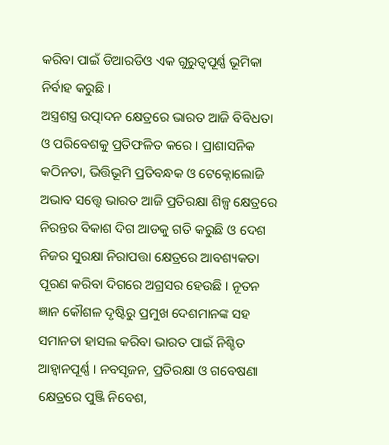କରିବା ପାଇଁ ଡିଆରଡିଓ ଏକ ଗୁରୁତ୍ୱପୂର୍ଣ୍ଣ ଭୂମିକା ନିର୍ବାହ କରୁଛି ।
ଅସ୍ତ୍ରଶସ୍ତ୍ର ଉତ୍ପାଦନ କ୍ଷେତ୍ରରେ ଭାରତ ଆଜି ବିବିଧତା ଓ ପରିବେଶକୁ ପ୍ରତିଫଳିତ କରେ । ପ୍ରାଶାସନିକ କଠିନତା, ଭିତ୍ତିଭୂମି ପ୍ରତିବନ୍ଧକ ଓ ଟେକ୍ନୋଲୋଜି ଅଭାବ ସତ୍ତ୍ବେ ଭାରତ ଆଜି ପ୍ରତିରକ୍ଷା ଶିଳ୍ପ କ୍ଷେତ୍ରରେ ନିରନ୍ତର ବିକାଶ ଦିଗ ଆଡକୁ ଗତି କରୁଛି ଓ ଦେଶ ନିଜର ସୁରକ୍ଷା ନିରାପତ୍ତା କ୍ଷେତ୍ରରେ ଆବଶ୍ୟକତା ପୂରଣ କରିବା ଦିଗରେ ଅଗ୍ରସର ହେଉଛି । ନୂତନ ଜ୍ଞାନ କୌଶଳ ଦୃଷ୍ଟିରୁ ପ୍ରମୁଖ ଦେଶମାନଙ୍କ ସହ ସମାନତା ହାସଲ କରିବା ଭାରତ ପାଇଁ ନିଶ୍ଚିତ ଆହ୍ୱାନପୂର୍ଣ୍ଣ । ନବସୃଜନ, ପ୍ରତିରକ୍ଷା ଓ ଗବେଷଣା କ୍ଷେତ୍ରରେ ପୁଞ୍ଜି ନିବେଶ,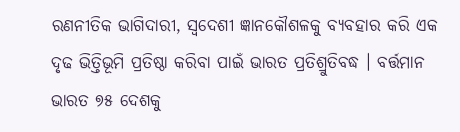ରଣନୀତିକ ଭାଗିଦାରୀ, ସ୍ୱଦେଶୀ ଜ୍ଞାନକୌଶଳକୁ ବ୍ୟବହାର କରି ଏକ ଦୃଢ ଭିତ୍ତିଭୂମି ପ୍ରତିଷ୍ଠା କରିବା ପାଇଁ ଭାରତ ପ୍ରତିଶ୍ରୁତିବଦ୍ଧ । ବର୍ତ୍ତମାନ ଭାରତ ୭୫ ଦେଶକୁ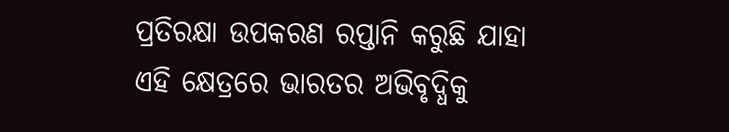ପ୍ରତିରକ୍ଷା ଉପକରଣ ରପ୍ତାନି କରୁଛି ଯାହା ଏହି କ୍ଷେତ୍ରରେ ଭାରତର ଅଭିବୃଦ୍ଧିକୁ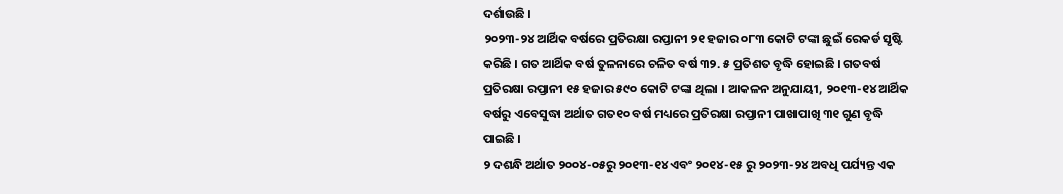ଦର୍ଶାଉଛି ।
୨୦୨୩-୨୪ ଆର୍ଥିକ ବର୍ଷରେ ପ୍ରତିରକ୍ଷା ରପ୍ତାନୀ ୨୧ ହଜାର ୦୮୩ କୋଟି ଟଙ୍କା ଛୁଇଁ ରେକର୍ଡ ସୃଷ୍ଟି କରିଛି । ଗତ ଆର୍ଥିକ ବର୍ଷ ତୁଳନାରେ ଚଳିତ ବର୍ଷ ୩୨. ୫ ପ୍ରତିଶତ ବୃଦ୍ଧି ହୋଇଛି । ଗତବର୍ଷ ପ୍ରତିରକ୍ଷା ରପ୍ତାନୀ ୧୫ ହଜାର ୫୯୦ କୋଟି ଟଙ୍କା ଥିଲା । ଆକଳନ ଅନୁଯାୟୀ, ୨୦୧୩-୧୪ ଆର୍ଥିକ ବର୍ଷରୁ ଏବେସୁଦ୍ଧା ଅର୍ଥାତ ଗତ୧୦ ବର୍ଷ ମଧ୍ୟରେ ପ୍ରତିରକ୍ଷା ରପ୍ତାନୀ ପାଖାପାଖି ୩୧ ଗୁଣ ବୃଦ୍ଧି ପାଇଛି ।
୨ ଦଶନ୍ଧି ଅର୍ଥାତ ୨୦୦୪-୦୫ରୁ ୨୦୧୩-୧୪ ଏବଂ ୨୦୧୪-୧୫ ରୁ ୨୦୨୩-୨୪ ଅବଧି ପର୍ଯ୍ୟନ୍ତ ଏକ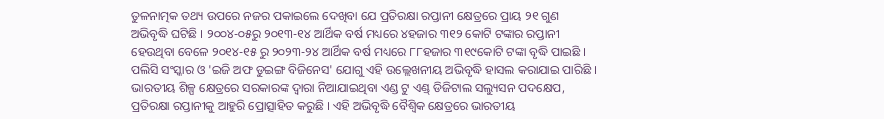ତୁଳନାତ୍ମକ ତଥ୍ୟ ଉପରେ ନଜର ପକାଇଲେ ଦେଖିବା ଯେ ପ୍ରତିରକ୍ଷା ରପ୍ତାନୀ କ୍ଷେତ୍ରରେ ପ୍ରାୟ ୨୧ ଗୁଣ ଅଭିବୃଦ୍ଧି ଘଟିଛି । ୨୦୦୪-୦୫ରୁ ୨୦୧୩-୧୪ ଆର୍ଥିକ ବର୍ଷ ମଧ୍ୟରେ ୪ହଜାର ୩୧୨ କୋଟି ଟଙ୍କାର ରପ୍ତାନୀ ହେଉଥିବା ବେଳେ ୨୦୧୪-୧୫ ରୁ ୨୦୨୩-୨୪ ଆର୍ଥିକ ବର୍ଷ ମଧ୍ୟରେ ୮୮ହଜାର ୩୧୯କୋଟି ଟଙ୍କା ବୃଦ୍ଧି ପାଇଛି । ପଲିସି ସଂସ୍କାର ଓ 'ଇଜି ଅଫ ଡୁଇଙ୍ଗ ବିଜିନେସ' ଯୋଗୁ ଏହି ଉଲ୍ଲେଖନୀୟ ଅଭିବୃଦ୍ଧି ହାସଲ କରାଯାଇ ପାରିଛି ।
ଭାରତୀୟ ଶିଳ୍ପ କ୍ଷେତ୍ରରେ ସରକାରଙ୍କ ଦ୍ୱାରା ନିଆଯାଇଥିବା ଏଣ୍ଡ ଟୁ ଏଣ୍ଡ୍ ଡିଜିଟାଲ ସଲ୍ୟୁସନ ପଦକ୍ଷେପ, ପ୍ରତିରକ୍ଷା ରପ୍ତାନୀକୁ ଆହୁରି ପ୍ରୋତ୍ସାହିତ କରୁଛି । ଏହି ଅଭିବୃଦ୍ଧି ବୈଶ୍ବିକ କ୍ଷେତ୍ରରେ ଭାରତୀୟ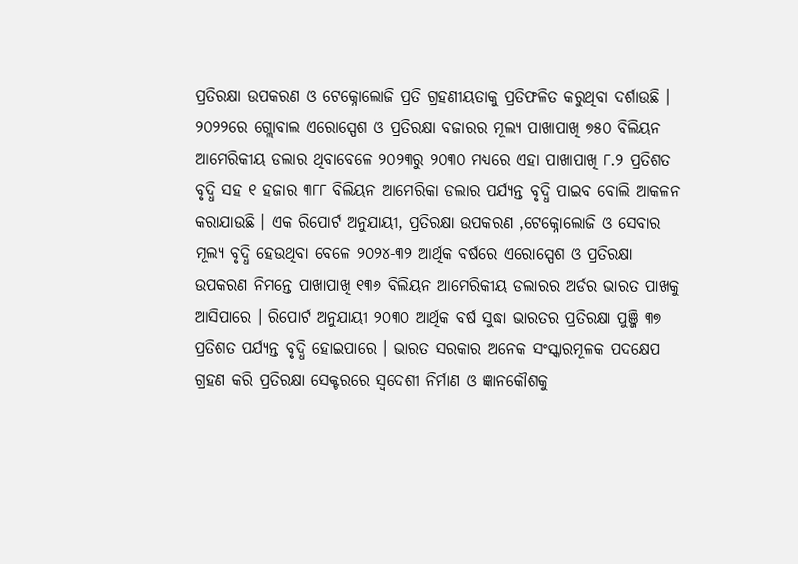ପ୍ରତିରକ୍ଷା ଉପକରଣ ଓ ଟେକ୍ନୋଲୋଜି ପ୍ରତି ଗ୍ରହଣୀୟତାକୁ ପ୍ରତିଫଳିତ କରୁଥିବା ଦର୍ଶାଉଛି ।
୨୦୨୨ରେ ଗ୍ଲୋବାଲ ଏରୋସ୍ପେଶ ଓ ପ୍ରତିରକ୍ଷା ବଜାରର ମୂଲ୍ୟ ପାଖାପାଖି ୭୫୦ ବିଲିୟନ ଆମେରିକୀୟ ଡଲାର ଥିବାବେଳେ ୨୦୨୩ରୁ ୨୦୩୦ ମଧ୍ୟରେ ଏହା ପାଖାପାଖି ୮.୨ ପ୍ରତିଶତ ବୃଦ୍ଧି ସହ ୧ ହଜାର ୩୮୮ ବିଲିୟନ ଆମେରିକା ଡଲାର ପର୍ଯ୍ୟନ୍ତ ବୃଦ୍ଧି ପାଇବ ବୋଲି ଆକଳନ କରାଯାଉଛି । ଏକ ରିପୋର୍ଟ ଅନୁଯାୟୀ, ପ୍ରତିରକ୍ଷା ଉପକରଣ ,ଟେକ୍ନୋଲୋଜି ଓ ସେବାର ମୂଲ୍ୟ ବୃଦ୍ଧି ହେଉଥିବା ବେଳେ ୨୦୨୪-୩୨ ଆର୍ଥିକ ବର୍ଷରେ ଏରୋସ୍ପେଶ ଓ ପ୍ରତିରକ୍ଷା ଉପକରଣ ନିମନ୍ତେ ପାଖାପାଖି ୧୩୬ ବିଲିୟନ ଆମେରିକୀୟ ଡଲାରର ଅର୍ଡର ଭାରତ ପାଖକୁ ଆସିପାରେ । ରିପୋର୍ଟ ଅନୁଯାୟୀ ୨୦୩୦ ଆର୍ଥିକ ବର୍ଷ ସୁଦ୍ଧା ଭାରତର ପ୍ରତିରକ୍ଷା ପୁଞ୍ଜି ୩୭ ପ୍ରତିଶତ ପର୍ଯ୍ୟନ୍ତ ବୃଦ୍ଧି ହୋଇପାରେ । ଭାରତ ସରକାର ଅନେକ ସଂସ୍କାରମୂଳକ ପଦକ୍ଷେପ ଗ୍ରହଣ କରି ପ୍ରତିରକ୍ଷା ସେକ୍ଟରରେ ସ୍ୱଦେଶୀ ନିର୍ମାଣ ଓ ଜ୍ଞାନକୌଶକୁ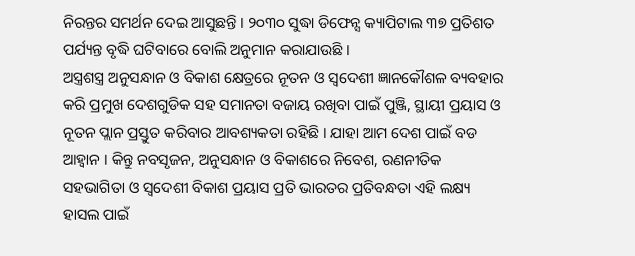ନିରନ୍ତର ସମର୍ଥନ ଦେଇ ଆସୁଛନ୍ତି । ୨୦୩୦ ସୁଦ୍ଧା ଡିଫେନ୍ସ କ୍ୟାପିଟାଲ ୩୭ ପ୍ରତିଶତ ପର୍ଯ୍ୟନ୍ତ ବୃଦ୍ଧି ଘଟିବାରେ ବୋଲି ଅନୁମାନ କରାଯାଉଛି ।
ଅସ୍ତ୍ରଶସ୍ତ୍ର ଅନୁସନ୍ଧାନ ଓ ବିକାଶ କ୍ଷେତ୍ରରେ ନୂତନ ଓ ସ୍ୱଦେଶୀ ଜ୍ଞାନକୌଶଳ ବ୍ୟବହାର କରି ପ୍ରମୁଖ ଦେଶଗୁଡିକ ସହ ସମାନତା ବଜାୟ ରଖିବା ପାଇଁ ପୁଞ୍ଜି, ସ୍ଥାୟୀ ପ୍ରୟାସ ଓ ନୂତନ ପ୍ଲାନ ପ୍ରସ୍ତୁତ କରିବାର ଆବଶ୍ୟକତା ରହିଛି । ଯାହା ଆମ ଦେଶ ପାଇଁ ବଡ ଆହ୍ୱାନ । କିନ୍ତୁ ନବସୃଜନ, ଅନୁସନ୍ଧାନ ଓ ବିକାଶରେ ନିବେଶ, ରଣନୀତିକ ସହଭାଗିତା ଓ ସ୍ବଦେଶୀ ବିକାଶ ପ୍ରୟାସ ପ୍ରତି ଭାରତର ପ୍ରତିବନ୍ଧତା ଏହି ଲକ୍ଷ୍ୟ ହାସଲ ପାଇଁ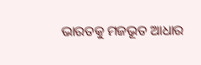ଭାରତକୁ ମଜଭୂତ ଆଧାର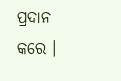ପ୍ରଦାନ କରେ ।